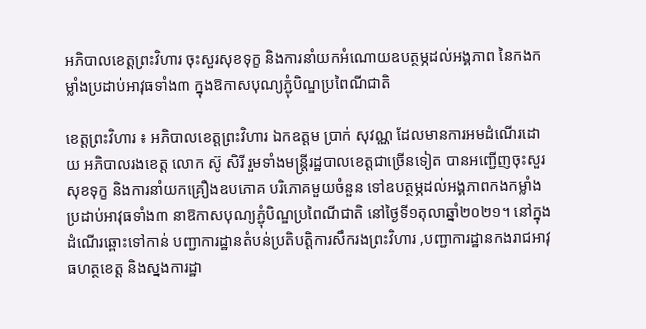អភិបាលខេត្តព្រះវិហារ ចុះសួរសុខទុក្ខ និងការនាំយកអំណោយឧបត្ថម្ភដល់អង្គភាព នៃកងកម្លាំងប្រដាប់អាវុធទាំង៣ ក្នុងឱកាសបុណ្យភ្ជុំបិណ្ឌប្រពៃណីជាតិ

ខេត្តព្រះវិហារ ៖ អភិបាលខេត្តព្រះវិហារ ឯកឧត្តម ប្រាក់ សុវណ្ណ ដែលមានការអមដំណើរដោយ អភិបាលរងខេត្ត លោក ស៊ូ សិរី រួមទាំងមន្ត្រីរដ្ឋបាលខេត្តជាច្រើនទៀត បានអញ្ជើញចុះសួរសុខទុក្ខ និងការនាំយកគ្រឿងឧបភោគ បរិភោគមួយចំនួន ទៅឧបត្ថម្ភដល់អង្គភាពកងកម្លាំងប្រដាប់អាវុធទាំង៣ នាឱកាសបុណ្យភ្ជុំបិណ្ឌប្រពៃណីជាតិ នៅថ្ងៃទី១តុលាឆ្នាំ២០២១។ នៅក្នុងដំណើរឆ្ពោះទៅកាន់ បញ្ជាការដ្ឋានតំបន់ប្រតិបត្តិការសឹករងព្រះវិហារ ,បញ្ជាការដ្ឋានកងរាជអាវុធហត្ថខេត្ត និងស្នងការដ្ឋា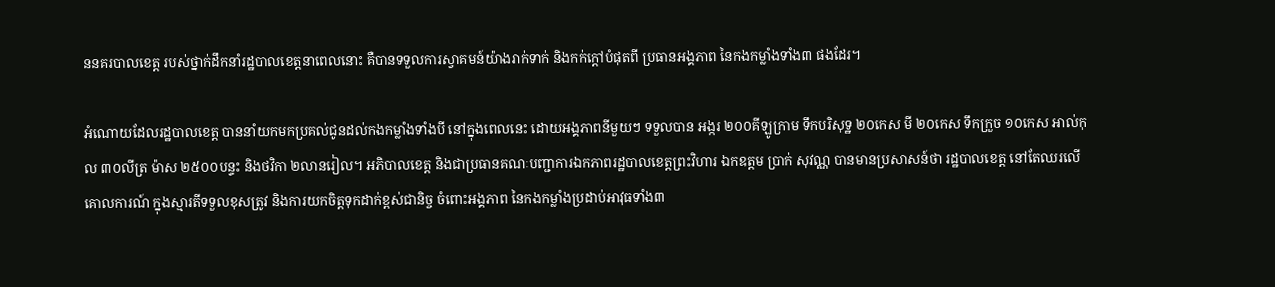ននគរបាលខេត្ត របស់ថ្នាក់ដឹកនាំរដ្ឋបាលខេត្តនាពេលនោះ គឺបានទទួលការស្វាគមន៍យ៉ាងរាក់ទាក់ និងកក់ក្តៅបំផុតពី ប្រធានអង្គភាព នៃកងកម្លាំងទាំង៣ ផងដែរ។

អំណោយដែលរដ្ឋបាលខេត្ត បាននាំយកមកប្រគល់ជូនដល់កងកម្លាំងទាំងបី នៅក្នុងពេលនេះ ដោយអង្គភាពនីមួយៗ ទទួលបាន អង្ករ ២០០គីឡូក្រាម ទឹកបរិសុទ្ឋ ២០កេស មី ២០កេស ទឹកក្រួច ១០កេស អាល់កុល ៣០លីត្រ ម៉ាស ២៥០០បន្ទះ និងថវិកា ២លានរៀល។ អភិបាលខេត្ត និងជាប្រធានគណៈបញ្ជាការឯកភាពរដ្ឋបាលខេត្តព្រះវិហារ ឯកឧត្តម ប្រាក់ សុវណ្ណ បានមានប្រសាសន៍ថា រដ្ឋបាលខេត្ត នៅតែឈរលើគោលការណ៍ ក្នុងស្មារតីទទួលខុសត្រូវ និងការយកចិត្តទុកដាក់ខ្ពស់ជានិច្ច ចំពោះអង្គភាព នៃកងកម្លាំងប្រដាប់អាវុធទាំង៣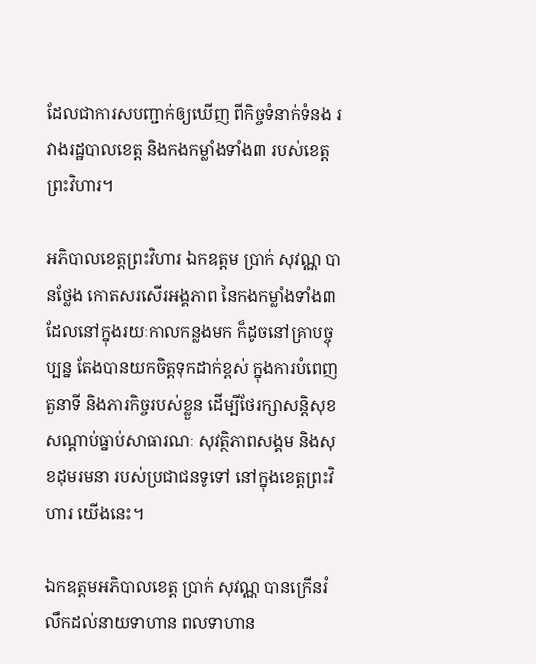ដែលជាការសបញ្ជាក់ឲ្យឃើញ ពីកិច្ចទំនាក់ទំនង រវាងរដ្ឋបាលខេត្ត និងកងកម្លាំងទាំង៣ របស់ខេត្តព្រះវិហារ។

អភិបាលខេត្តព្រះវិហារ ឯកឧត្តម ប្រាក់ សុវណ្ណ បានថ្លែង កោតសរសើរអង្គភាព នៃកងកម្លាំងទាំង៣ដែលនៅក្នុងរយៈកាលកន្លងមក ក៏ដូចនៅគ្រាបច្ចុប្បន្ន តែងបានយកចិត្តទុកដាក់ខ្ពស់ ក្នុងការបំពេញតួនាទី និងភារកិច្ចរបស់ខ្លួន ដើម្បីថែរក្សាសន្តិសុខ សណ្ដាប់ធ្នាប់សាធារណៈ សុវត្ថិភាពសង្គម និងសុខដុមរមនា របស់ប្រជាជនទូទៅ នៅក្នុងខេត្តព្រះវិហារ យើងនេះ។

ឯកឧត្តមអភិបាលខេត្ត ប្រាក់ សុវណ្ណ បានក្រើនរំលឹកដល់នាយទាហាន ពលទាហាន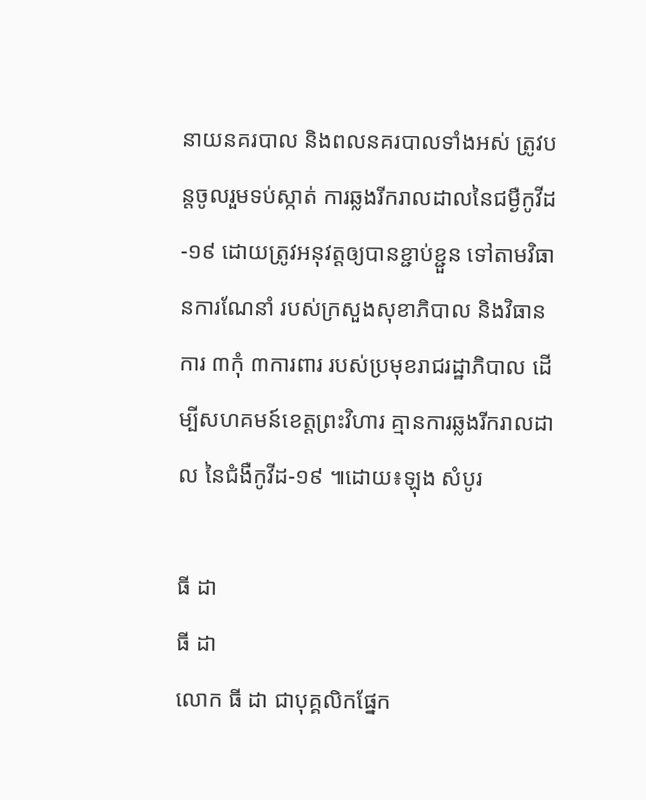នាយនគរបាល និងពលនគរបាលទាំងអស់ ត្រូវបន្តចូលរួមទប់ស្កាត់ ការឆ្លងរីករាលដាលនៃជម្ងឺកូវីដ-១៩ ដោយត្រូវអនុវត្តឲ្យបានខ្ជាប់ខ្ជួន ទៅតាមវិធានការណែនាំ របស់ក្រសួងសុខាភិបាល និងវិធានការ ៣កុំ ៣ការពារ របស់ប្រមុខរាជរដ្ឋាភិបាល ដើម្បីសហគមន៍ខេត្តព្រះវិហារ គ្មានការឆ្លងរីករាលដាល នៃជំងឺកូវីដ-១៩ ៕ដោយ៖ឡុង សំបូរ

ធី ដា
ធី ដា
លោក ធី ដា ជាបុគ្គលិកផ្នែក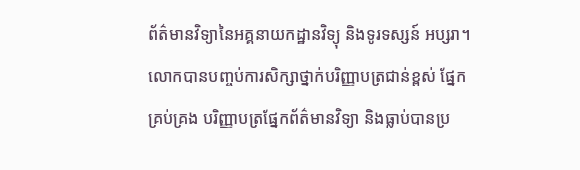ព័ត៌មានវិទ្យានៃអគ្គនាយកដ្ឋានវិទ្យុ និងទូរទស្សន៍ អប្សរា។ លោកបានបញ្ចប់ការសិក្សាថ្នាក់បរិញ្ញាបត្រជាន់ខ្ពស់ ផ្នែកគ្រប់គ្រង បរិញ្ញាបត្រផ្នែកព័ត៌មានវិទ្យា និងធ្លាប់បានប្រ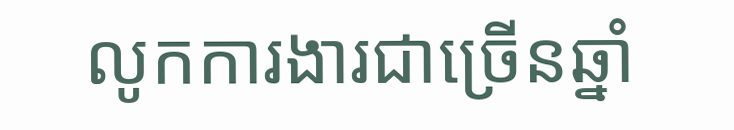លូកការងារជាច្រើនឆ្នាំ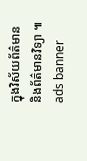ក្នុងវិស័យព័ត៌មាន និងព័ត៌មានវិទ្យា ៕
ads banner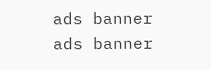ads banner
ads banner